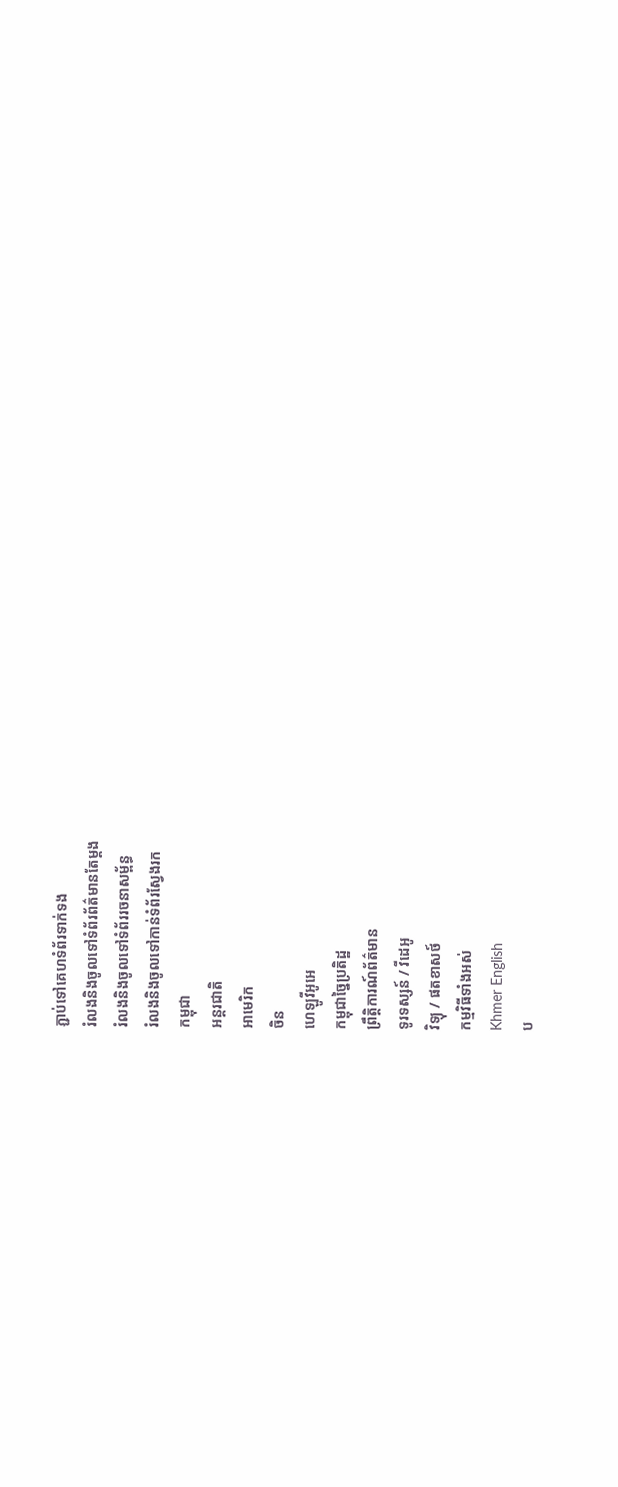ភ្ជាប់ទៅគេហទំព័រទាក់ទង
រំលងនិងចូលទៅទំព័រព័ត៌មានតែម្តង
រំលងនិងចូលទៅទំព័ររចនាសម្ព័ន្ធ
រំលងនិងចូលទៅកាន់ទំព័រស្វែងរក
កម្ពុជា
អន្តរជាតិ
អាមេរិក
ចិន
ហេឡូវីអូអេ
កម្ពុជាច្នៃប្រតិដ្ឋ
ព្រឹត្តិការណ៍ព័ត៌មាន
ទូរទស្សន៍ / វីដេអូ
វិទ្យុ / ផតខាសថ៍
កម្មវិធីទាំងអស់
Khmer English
ប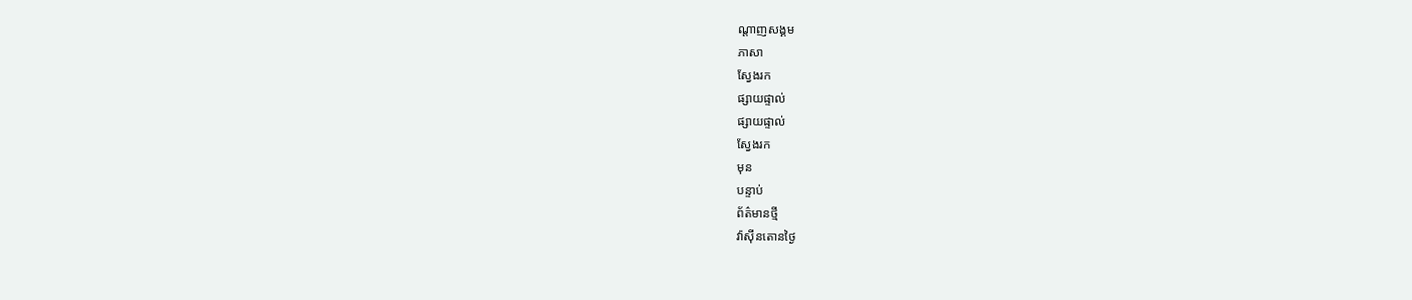ណ្តាញសង្គម
ភាសា
ស្វែងរក
ផ្សាយផ្ទាល់
ផ្សាយផ្ទាល់
ស្វែងរក
មុន
បន្ទាប់
ព័ត៌មានថ្មី
វ៉ាស៊ីនតោនថ្ងៃ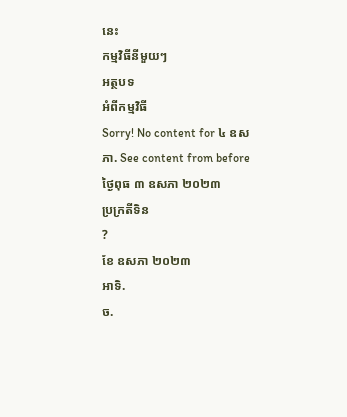នេះ
កម្មវិធីនីមួយៗ
អត្ថបទ
អំពីកម្មវិធី
Sorry! No content for ៤ ឧសភា. See content from before
ថ្ងៃពុធ ៣ ឧសភា ២០២៣
ប្រក្រតីទិន
?
ខែ ឧសភា ២០២៣
អាទិ.
ច.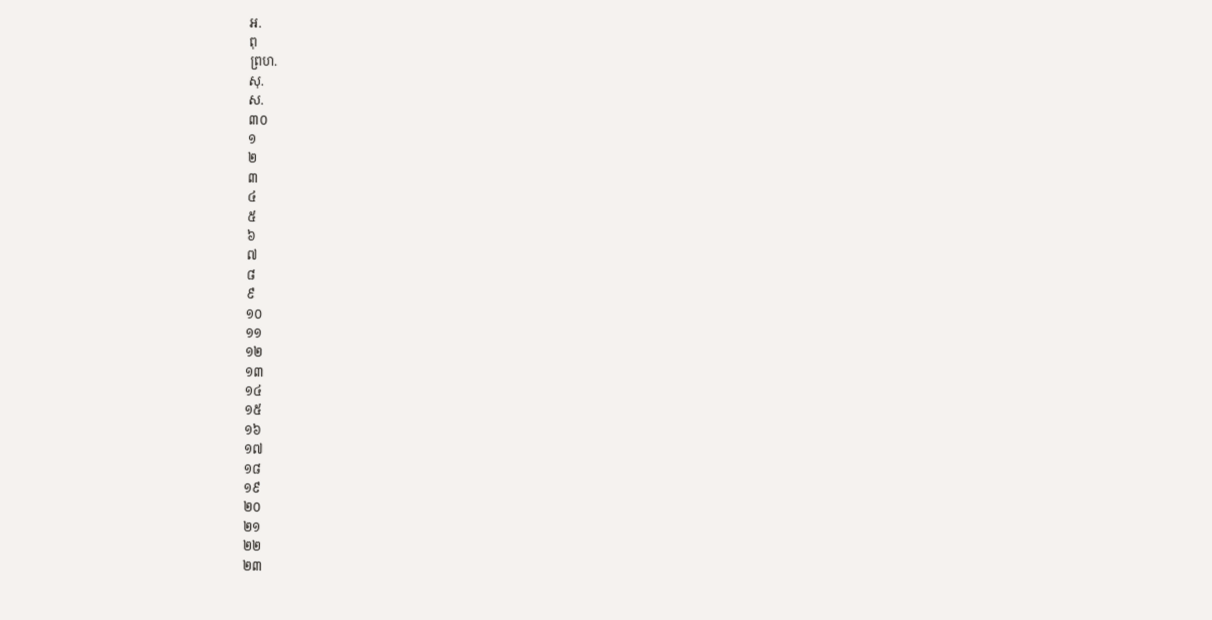អ.
ពុ
ព្រហ.
សុ.
ស.
៣០
១
២
៣
៤
៥
៦
៧
៨
៩
១០
១១
១២
១៣
១៤
១៥
១៦
១៧
១៨
១៩
២០
២១
២២
២៣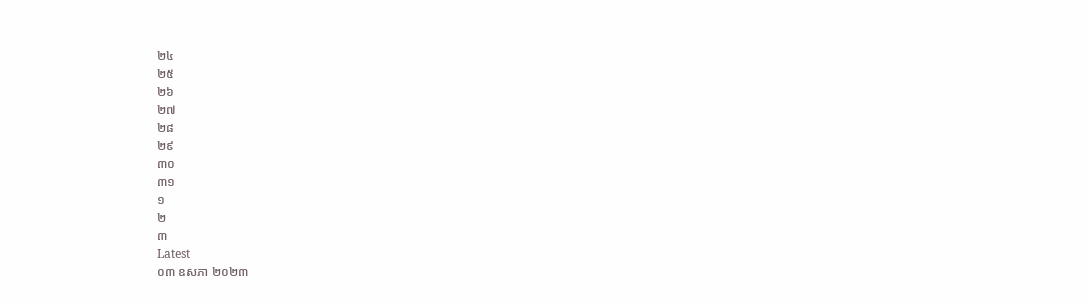២៤
២៥
២៦
២៧
២៨
២៩
៣០
៣១
១
២
៣
Latest
០៣ ឧសភា ២០២៣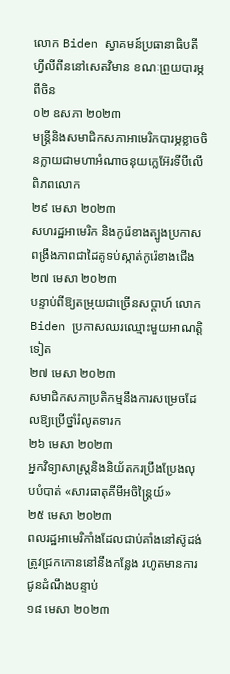លោក Biden ស្វាគមន៍ប្រធានាធិបតីហ្វីលីពីននៅសេតវិមាន ខណៈព្រួយបារម្ភពីចិន
០២ ឧសភា ២០២៣
មន្ត្រីនិងសមាជិកសភាអាមេរិកបារម្ភខ្លាចចិនក្លាយជាមហាអំណាចនុយក្លេអ៊ែរទីបីលើពិភពលោក
២៩ មេសា ២០២៣
សហរដ្ឋអាមេរិក និងកូរ៉េខាងត្បូងប្រកាសពង្រឹងភាពជាដៃគូទប់ស្កាត់កូរ៉េខាងជើង
២៧ មេសា ២០២៣
បន្ទាប់ពីឱ្យតម្រុយជាច្រើនសប្តាហ៍ លោក Biden ប្រកាសឈរឈ្មោះមួយអាណត្តិទៀត
២៧ មេសា ២០២៣
សមាជិកសភាប្រតិកម្មនឹងការសម្រេចដែលឱ្យប្រើថ្នាំរំលូតទារក
២៦ មេសា ២០២៣
អ្នកវិទ្យាសាស្ត្រនិងនិយ័តករប្រឹងប្រែងលុបបំបាត់ «សារធាតុគីមីអចិន្ត្រៃយ៍»
២៥ មេសា ២០២៣
ពលរដ្ឋអាមេរិកាំងដែលជាប់គាំងនៅស៊ូដង់ត្រូវជ្រកកោននៅនឹងកន្លែង រហូតមានការជូនដំណឹងបន្ទាប់
១៨ មេសា ២០២៣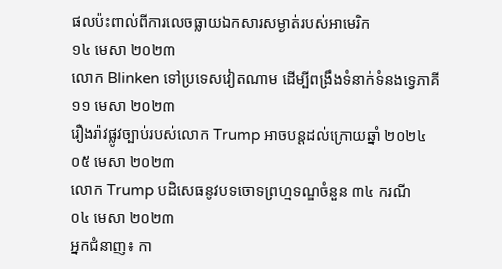ផលប៉ះពាល់ពីការលេចធ្លាយឯកសារសម្ងាត់របស់អាមេរិក
១៤ មេសា ២០២៣
លោក Blinken ទៅប្រទេសវៀតណាម ដើម្បីពង្រឹងទំនាក់ទំនងទ្វេភាគី
១១ មេសា ២០២៣
រឿងរ៉ាវផ្លូវច្បាប់របស់លោក Trump អាចបន្ដដល់ក្រោយឆ្នាំ ២០២៤
០៥ មេសា ២០២៣
លោក Trump បដិសេធនូវបទចោទព្រហ្មទណ្ឌចំនួន ៣៤ ករណី
០៤ មេសា ២០២៣
អ្នកជំនាញ៖ កា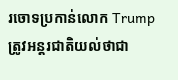រចោទប្រកាន់លោក Trump ត្រូវអន្តរជាតិយល់ថាជា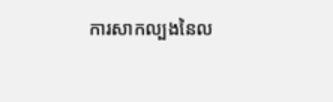ការសាកល្បងនៃល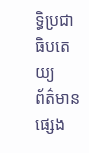ទ្ធិប្រជាធិបតេយ្យ
ព័ត៌មានផ្សេង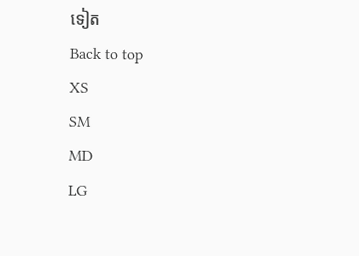ទៀត
Back to top
XS
SM
MD
LG